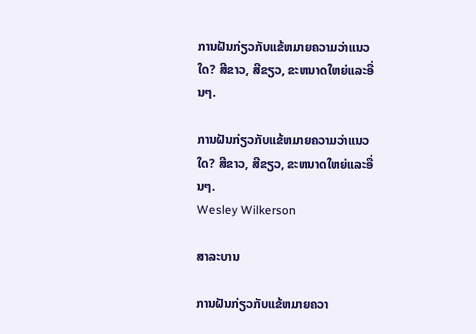ການຝັນກ່ຽວກັບແຂ້ຫມາຍຄວາມວ່າແນວໃດ? ສີຂາວ, ສີຂຽວ, ຂະຫນາດໃຫຍ່ແລະອື່ນໆ.

ການຝັນກ່ຽວກັບແຂ້ຫມາຍຄວາມວ່າແນວໃດ? ສີຂາວ, ສີຂຽວ, ຂະຫນາດໃຫຍ່ແລະອື່ນໆ.
Wesley Wilkerson

ສາລະບານ

ການຝັນກ່ຽວກັບແຂ້ຫມາຍຄວາ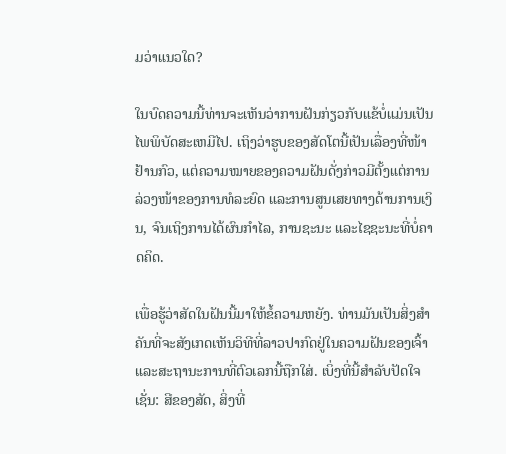ມວ່າແນວໃດ?

ໃນບົດຄວາມນີ້ທ່ານຈະເຫັນວ່າການຝັນກ່ຽວກັບແຂ້ບໍ່ແມ່ນເປັນໄພພິບັດສະເຫມີໄປ. ເຖິງວ່າຮູບຂອງສັດໂຕນີ້ເປັນເລື່ອງທີ່ໜ້າຢ້ານກົວ, ແຕ່ຄວາມໝາຍຂອງຄວາມຝັນດັ່ງກ່າວມີຕັ້ງແຕ່ການລ່ວງໜ້າຂອງການທໍລະຍົດ ແລະການສູນເສຍທາງດ້ານການເງິນ, ຈົນເຖິງການໄດ້ຜົນກຳໄລ, ການຊະນະ ແລະໄຊຊະນະທີ່ບໍ່ຄາດຄິດ.

ເພື່ອຮູ້ວ່າສັດໃນຝັນນີ້ມາໃຫ້ຂໍ້ຄວາມຫຍັງ. ທ່ານມັນເປັນສິ່ງສໍາຄັນທີ່ຈະສັງເກດເຫັນວິທີທີ່ລາວປາກົດຢູ່ໃນຄວາມຝັນຂອງເຈົ້າແລະສະຖານະການທີ່ຕົວເລກນີ້ຖືກໃສ່. ເບິ່ງທີ່ນີ້ສໍາລັບປັດໃຈເຊັ່ນ: ສີຂອງສັດ, ສິ່ງທີ່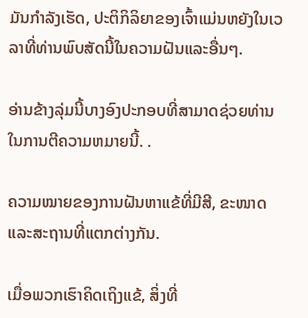ມັນກໍາລັງເຮັດ, ປະຕິກິລິຍາຂອງເຈົ້າແມ່ນຫຍັງໃນເວລາທີ່ທ່ານພົບສັດນີ້ໃນຄວາມຝັນແລະອື່ນໆ.

ອ່ານຂ້າງລຸ່ມນີ້ບາງອົງປະກອບທີ່ສາມາດຊ່ວຍທ່ານໃນການຕີຄວາມຫມາຍນີ້. .

ຄວາມໝາຍຂອງການຝັນຫາແຂ້ທີ່ມີສີ, ຂະໜາດ ແລະສະຖານທີ່ແຕກຕ່າງກັນ.

ເມື່ອພວກເຮົາຄິດເຖິງແຂ້, ສິ່ງທີ່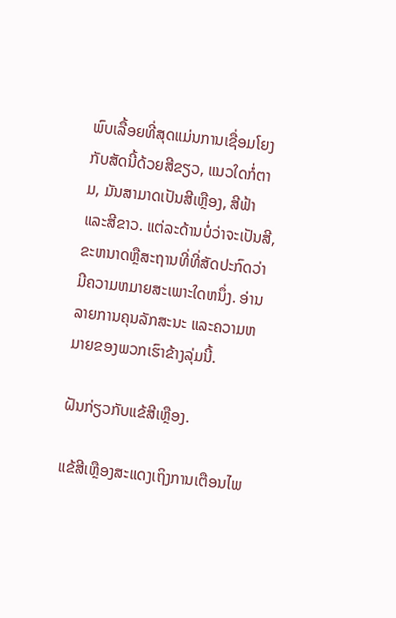ພົບເລື້ອຍທີ່ສຸດແມ່ນການເຊື່ອມໂຍງກັບສັດນີ້ດ້ວຍສີຂຽວ, ແນວໃດກໍ່ຕາມ, ມັນສາມາດເປັນສີເຫຼືອງ, ສີຟ້າ ແລະສີຂາວ. ແຕ່ລະດ້ານບໍ່ວ່າຈະເປັນສີ, ຂະຫນາດຫຼືສະຖານທີ່ທີ່ສັດປະກົດວ່າມີຄວາມຫມາຍສະເພາະໃດຫນຶ່ງ. ອ່ານລາຍການຄຸນລັກສະນະ ແລະຄວາມຫມາຍຂອງພວກເຮົາຂ້າງລຸ່ມນີ້.

ຝັນກ່ຽວກັບແຂ້ສີເຫຼືອງ.

ແຂ້ສີເຫຼືອງສະແດງເຖິງການເຕືອນໄພ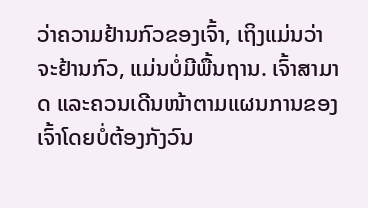ວ່າຄວາມຢ້ານກົວຂອງເຈົ້າ, ເຖິງແມ່ນວ່າຈະຢ້ານກົວ, ແມ່ນບໍ່ມີພື້ນຖານ. ເຈົ້າສາມາດ ແລະຄວນເດີນໜ້າຕາມແຜນການຂອງເຈົ້າໂດຍບໍ່ຕ້ອງກັງວົນ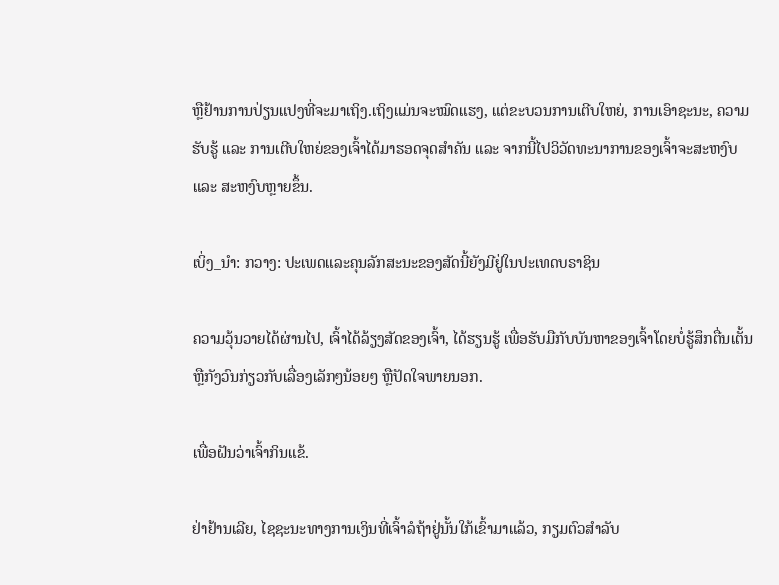ຫຼືຢ້ານການປ່ຽນແປງທີ່ຈະມາເຖິງ.ເຖິງແມ່ນຈະໝົດແຮງ, ແຕ່ຂະບວນການເຕີບໃຫຍ່, ການເອົາຊະນະ, ຄວາມຮັບຮູ້ ແລະ ການເຕີບໃຫຍ່ຂອງເຈົ້າໄດ້ມາຮອດຈຸດສຳຄັນ ແລະ ຈາກນີ້ໄປວິວັດທະນາການຂອງເຈົ້າຈະສະຫງົບ ແລະ ສະຫງົບຫຼາຍຂຶ້ນ.

ເບິ່ງ_ນຳ: ກວາງ: ປະເພດແລະຄຸນລັກສະນະຂອງສັດນີ້ຍັງມີຢູ່ໃນປະເທດບຣາຊິນ

ຄວາມວຸ້ນວາຍໄດ້ຜ່ານໄປ, ເຈົ້າໄດ້ລ້ຽງສັດຂອງເຈົ້າ, ໄດ້ຮຽນຮູ້ ເພື່ອຮັບມືກັບບັນຫາຂອງເຈົ້າໂດຍບໍ່ຮູ້ສຶກຕື່ນເຕັ້ນ ຫຼືກັງວົນກ່ຽວກັບເລື່ອງເລັກໆນ້ອຍໆ ຫຼືປັດໃຈພາຍນອກ.

ເພື່ອຝັນວ່າເຈົ້າກິນແຂ້.

ຢ່າຢ້ານເລີຍ, ໄຊຊະນະທາງການເງິນທີ່ເຈົ້າລໍຖ້າຢູ່ນັ້ນໃກ້ເຂົ້າມາແລ້ວ, ກຽມຕົວສຳລັບ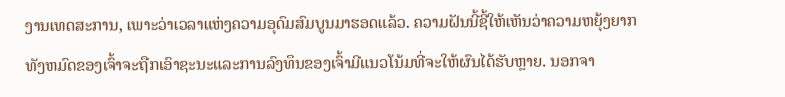ງານເທດສະການ, ເພາະວ່າເວລາແຫ່ງຄວາມອຸດົມສົມບູນມາຮອດແລ້ວ. ຄວາມຝັນນີ້ຊີ້ໃຫ້ເຫັນວ່າຄວາມຫຍຸ້ງຍາກທັງຫມົດຂອງເຈົ້າຈະຖືກເອົາຊະນະແລະການລົງທຶນຂອງເຈົ້າມີແນວໂນ້ມທີ່ຈະໃຫ້ຜົນໄດ້ຮັບຫຼາຍ. ນອກຈາ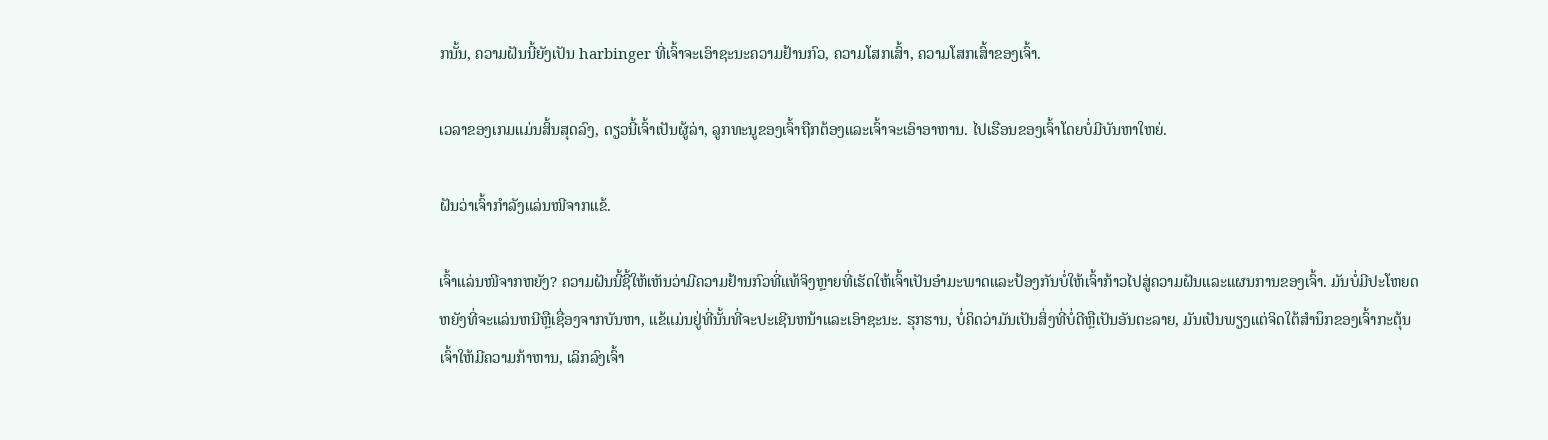ກນັ້ນ, ຄວາມຝັນນີ້ຍັງເປັນ harbinger ທີ່ເຈົ້າຈະເອົາຊະນະຄວາມຢ້ານກົວ, ຄວາມໂສກເສົ້າ, ຄວາມໂສກເສົ້າຂອງເຈົ້າ.

ເວລາຂອງເກມແມ່ນສິ້ນສຸດລົງ, ດຽວນີ້ເຈົ້າເປັນຜູ້ລ່າ, ລູກທະນູຂອງເຈົ້າຖືກຕ້ອງແລະເຈົ້າຈະເອົາອາຫານ. ໄປເຮືອນຂອງເຈົ້າໂດຍບໍ່ມີບັນຫາໃຫຍ່.

ຝັນວ່າເຈົ້າກຳລັງແລ່ນໜີຈາກແຂ້.

ເຈົ້າແລ່ນໜີຈາກຫຍັງ? ຄວາມຝັນນີ້ຊີ້ໃຫ້ເຫັນວ່າມີຄວາມຢ້ານກົວທີ່ແທ້ຈິງຫຼາຍທີ່ເຮັດໃຫ້ເຈົ້າເປັນອໍາມະພາດແລະປ້ອງກັນບໍ່ໃຫ້ເຈົ້າກ້າວໄປສູ່ຄວາມຝັນແລະແຜນການຂອງເຈົ້າ. ມັນບໍ່ມີປະໂຫຍດຫຍັງທີ່ຈະແລ່ນຫນີຫຼືເຊື່ອງຈາກບັນຫາ, ແຂ້ແມ່ນຢູ່ທີ່ນັ້ນທີ່ຈະປະເຊີນຫນ້າແລະເອົາຊະນະ. ຮຸກຮານ, ບໍ່ຄິດວ່າມັນເປັນສິ່ງທີ່ບໍ່ດີຫຼືເປັນອັນຕະລາຍ, ມັນເປັນພຽງແຕ່ຈິດໃຕ້ສໍານຶກຂອງເຈົ້າກະຕຸ້ນເຈົ້າໃຫ້ມີຄວາມກ້າຫານ, ເລິກລົງເຈົ້າ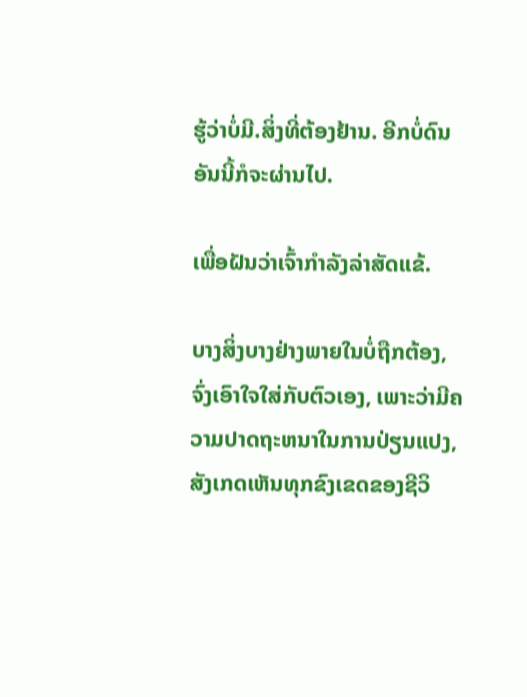ຮູ້ວ່າບໍ່ມີ.ສິ່ງທີ່ຕ້ອງຢ້ານ. ອີກບໍ່ດົນອັນນີ້ກໍຈະຜ່ານໄປ.

ເພື່ອຝັນວ່າເຈົ້າກຳລັງລ່າສັດແຂ້.

ບາງສິ່ງບາງຢ່າງພາຍໃນບໍ່ຖືກຕ້ອງ, ຈົ່ງເອົາໃຈໃສ່ກັບຕົວເອງ, ເພາະວ່າມີຄວາມປາດຖະຫນາໃນການປ່ຽນແປງ, ສັງເກດເຫັນທຸກຂົງເຂດຂອງຊີວິ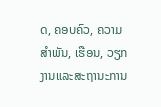ດ, ຄອບຄົວ, ຄວາມສໍາພັນ, ເຮືອນ, ວຽກງານແລະສະຖານະການ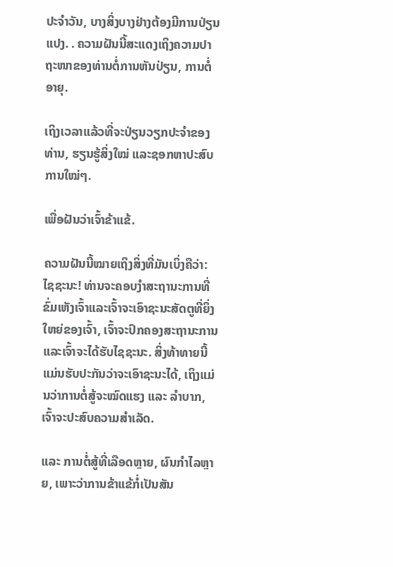ປະຈໍາວັນ, ບາງສິ່ງບາງຢ່າງຕ້ອງມີການປ່ຽນແປງ. . ຄວາມຝັນນີ້ສະແດງເຖິງຄວາມປາຖະໜາຂອງທ່ານຕໍ່ການຫັນປ່ຽນ, ການຕໍ່ອາຍຸ.

ເຖິງເວລາແລ້ວທີ່ຈະປ່ຽນວຽກປະຈຳຂອງທ່ານ, ຮຽນຮູ້ສິ່ງໃໝ່ ແລະຊອກຫາປະສົບການໃໝ່ໆ.

ເພື່ອຝັນວ່າເຈົ້າຂ້າແຂ້.

ຄວາມຝັນນີ້ໝາຍເຖິງສິ່ງທີ່ມັນເບິ່ງຄືວ່າ: ໄຊຊະນະ! ທ່ານຈະຄອບງໍາສະຖານະການທີ່ຂົ່ມເຫັງເຈົ້າແລະເຈົ້າຈະເອົາຊະນະສັດຕູທີ່ຍິ່ງໃຫຍ່ຂອງເຈົ້າ, ເຈົ້າຈະປົກຄອງສະຖານະການແລະເຈົ້າຈະໄດ້ຮັບໄຊຊະນະ. ສິ່ງທ້າທາຍນີ້ແມ່ນຮັບປະກັນວ່າຈະເອົາຊະນະໄດ້, ເຖິງແມ່ນວ່າການຕໍ່ສູ້ຈະໝົດແຮງ ແລະ ລຳບາກ, ເຈົ້າຈະປະສົບຄວາມສຳເລັດ.

ແລະ ການຕໍ່ສູ້ທີ່ເລືອດຫຼາຍ, ຜົນກໍາໄລຫຼາຍ, ເພາະວ່າການຂ້າແຂ້ກໍ່ເປັນສັນ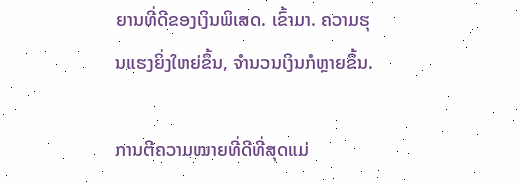ຍານທີ່ດີຂອງເງິນພິເສດ. ເຂົ້າມາ. ຄວາມຮຸນແຮງຍິ່ງໃຫຍ່ຂຶ້ນ, ຈຳນວນເງິນກໍຫຼາຍຂຶ້ນ.

ການຕີຄວາມໝາຍທີ່ດີທີ່ສຸດແມ່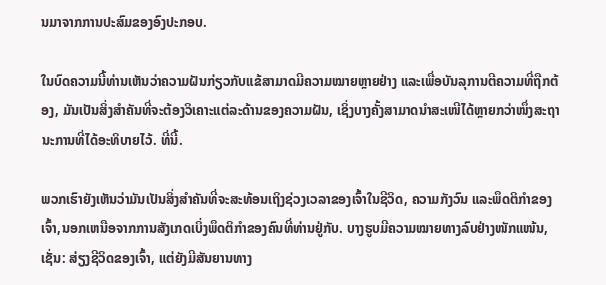ນມາຈາກການປະສົມຂອງອົງປະກອບ.

ໃນບົດຄວາມນີ້ທ່ານເຫັນວ່າຄວາມຝັນກ່ຽວກັບແຂ້ສາມາດມີຄວາມໝາຍຫຼາຍຢ່າງ ແລະເພື່ອບັນລຸການຕີຄວາມທີ່ຖືກຕ້ອງ, ມັນເປັນສິ່ງສຳຄັນທີ່ຈະຕ້ອງວິເຄາະແຕ່ລະດ້ານຂອງຄວາມຝັນ, ເຊິ່ງບາງຄັ້ງສາມາດນຳສະເໜີໄດ້ຫຼາຍກວ່າໜຶ່ງສະຖານະການທີ່ໄດ້ອະທິບາຍໄວ້. ທີ່ນີ້.

ພວກເຮົາຍັງເຫັນວ່າມັນເປັນສິ່ງສໍາຄັນທີ່ຈະສະທ້ອນເຖິງຊ່ວງເວລາຂອງເຈົ້າໃນຊີວິດ, ຄວາມກັງວົນ ແລະພຶດຕິກໍາຂອງເຈົ້າ,ນອກເຫນືອຈາກການສັງເກດເບິ່ງພຶດຕິກໍາຂອງຄົນທີ່ທ່ານຢູ່ກັບ. ບາງຮູບມີຄວາມໝາຍທາງລົບຢ່າງໜັກແໜ້ນ, ເຊັ່ນ: ສ່ຽງຊີວິດຂອງເຈົ້າ, ແຕ່ຍັງມີສັນຍານທາງ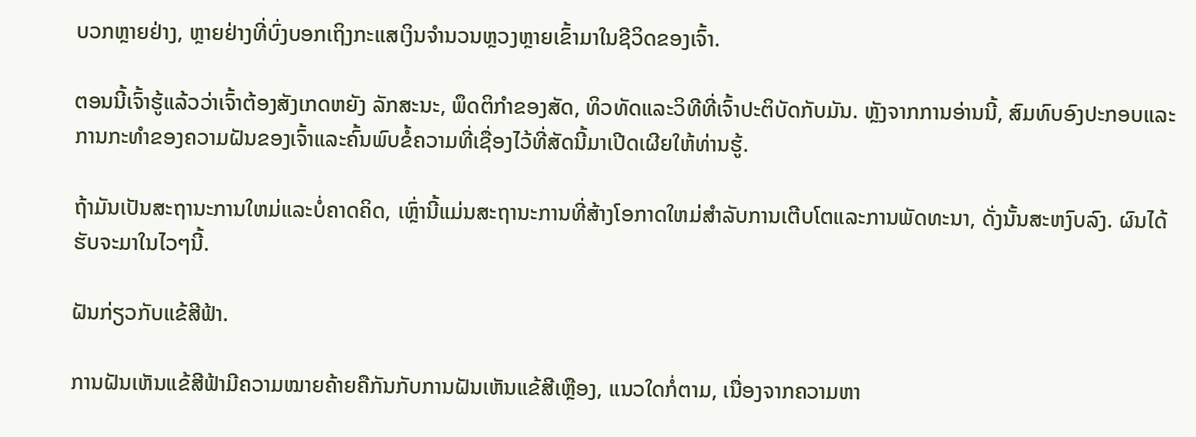ບວກຫຼາຍຢ່າງ, ຫຼາຍຢ່າງທີ່ບົ່ງບອກເຖິງກະແສເງິນຈຳນວນຫຼວງຫຼາຍເຂົ້າມາໃນຊີວິດຂອງເຈົ້າ.

ຕອນນີ້ເຈົ້າຮູ້ແລ້ວວ່າເຈົ້າຕ້ອງສັງເກດຫຍັງ ລັກສະນະ, ພຶດຕິກໍາຂອງສັດ, ທິວທັດແລະວິທີທີ່ເຈົ້າປະຕິບັດກັບມັນ. ຫຼັງຈາກການອ່ານນີ້, ສົມທົບອົງປະກອບແລະການກະທໍາຂອງຄວາມຝັນຂອງເຈົ້າແລະຄົ້ນພົບຂໍ້ຄວາມທີ່ເຊື່ອງໄວ້ທີ່ສັດນີ້ມາເປີດເຜີຍໃຫ້ທ່ານຮູ້.

ຖ້າມັນເປັນສະຖານະການໃຫມ່ແລະບໍ່ຄາດຄິດ, ເຫຼົ່ານີ້ແມ່ນສະຖານະການທີ່ສ້າງໂອກາດໃຫມ່ສໍາລັບການເຕີບໂຕແລະການພັດທະນາ, ດັ່ງນັ້ນສະຫງົບລົງ. ຜົນໄດ້ຮັບຈະມາໃນໄວໆນີ້.

ຝັນກ່ຽວກັບແຂ້ສີຟ້າ.

ການຝັນເຫັນແຂ້ສີຟ້າມີຄວາມໝາຍຄ້າຍຄືກັນກັບການຝັນເຫັນແຂ້ສີເຫຼືອງ, ແນວໃດກໍ່ຕາມ, ເນື່ອງຈາກຄວາມຫາ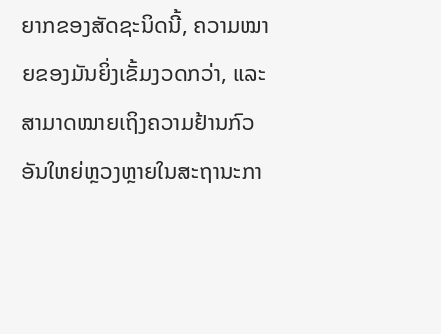ຍາກຂອງສັດຊະນິດນີ້, ຄວາມໝາຍຂອງມັນຍິ່ງເຂັ້ມງວດກວ່າ, ແລະສາມາດໝາຍເຖິງຄວາມຢ້ານກົວອັນໃຫຍ່ຫຼວງຫຼາຍໃນສະຖານະກາ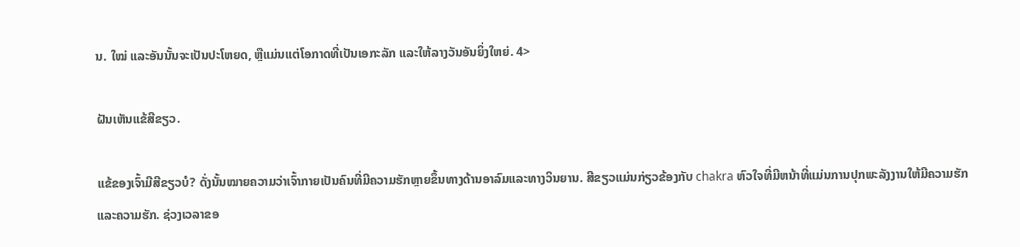ນ. ໃໝ່ ແລະອັນນັ້ນຈະເປັນປະໂຫຍດ, ຫຼືແມ່ນແຕ່ໂອກາດທີ່ເປັນເອກະລັກ ແລະໃຫ້ລາງວັນອັນຍິ່ງໃຫຍ່. 4>

ຝັນເຫັນແຂ້ສີຂຽວ.

ແຂ້ຂອງເຈົ້າມີສີຂຽວບໍ? ດັ່ງນັ້ນໝາຍຄວາມວ່າເຈົ້າກາຍເປັນຄົນທີ່ມີຄວາມຮັກຫຼາຍຂຶ້ນທາງດ້ານອາລົມແລະທາງວິນຍານ. ສີຂຽວແມ່ນກ່ຽວຂ້ອງກັບ chakra ຫົວໃຈທີ່ມີຫນ້າທີ່ແມ່ນການປຸກພະລັງງານໃຫ້ມີຄວາມຮັກແລະຄວາມຮັກ. ຊ່ວງເວລາຂອ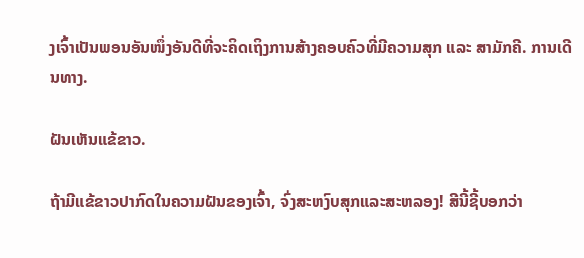ງເຈົ້າເປັນພອນອັນໜຶ່ງອັນດີທີ່ຈະຄິດເຖິງການສ້າງຄອບຄົວທີ່ມີຄວາມສຸກ ແລະ ສາມັກຄີ. ການເດີນທາງ.

ຝັນເຫັນແຂ້ຂາວ.

ຖ້າມີແຂ້ຂາວປາກົດໃນຄວາມຝັນຂອງເຈົ້າ, ຈົ່ງສະຫງົບສຸກແລະສະຫລອງ! ສີນີ້ຊີ້ບອກວ່າ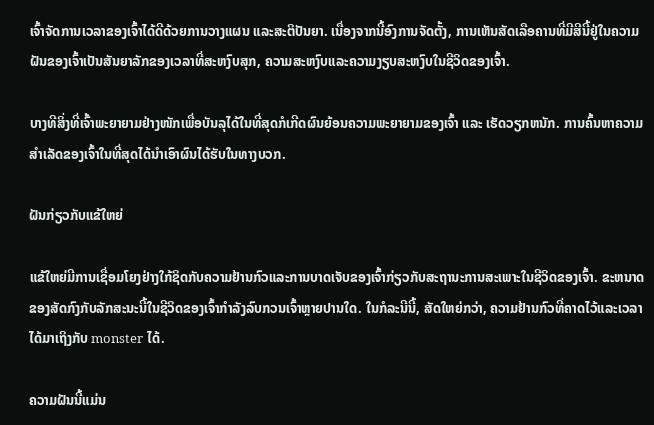ເຈົ້າຈັດການເວລາຂອງເຈົ້າໄດ້ດີດ້ວຍການວາງແຜນ ແລະສະຕິປັນຍາ. ເນື່ອງຈາກນີ້ອົງການຈັດຕັ້ງ, ການເຫັນສັດເລືອຄານທີ່ມີສີນີ້ຢູ່ໃນຄວາມຝັນຂອງເຈົ້າເປັນສັນຍາລັກຂອງເວລາທີ່ສະຫງົບສຸກ, ຄວາມສະຫງົບແລະຄວາມງຽບສະຫງົບໃນຊີວິດຂອງເຈົ້າ.

ບາງທີສິ່ງທີ່ເຈົ້າພະຍາຍາມຢ່າງໜັກເພື່ອບັນລຸໄດ້ໃນທີ່ສຸດກໍເກີດຜົນຍ້ອນຄວາມພະຍາຍາມຂອງເຈົ້າ ແລະ ເຮັດວຽກຫນັກ. ການຄົ້ນຫາຄວາມສໍາເລັດຂອງເຈົ້າໃນທີ່ສຸດໄດ້ນໍາເອົາຜົນໄດ້ຮັບໃນທາງບວກ.

ຝັນກ່ຽວກັບແຂ້ໃຫຍ່

ແຂ້ໃຫຍ່ມີການເຊື່ອມໂຍງຢ່າງໃກ້ຊິດກັບຄວາມຢ້ານກົວແລະການບາດເຈັບຂອງເຈົ້າກ່ຽວກັບສະຖານະການສະເພາະໃນຊີວິດຂອງເຈົ້າ. ຂະຫນາດຂອງສັດກົງກັບລັກສະນະນີ້ໃນຊີວິດຂອງເຈົ້າກໍາລັງລົບກວນເຈົ້າຫຼາຍປານໃດ. ໃນກໍລະນີນີ້, ສັດໃຫຍ່ກວ່າ, ຄວາມຢ້ານກົວທີ່ຄາດໄວ້ແລະເວລາໄດ້ມາເຖິງກັບ monster ໄດ້.

ຄວາມຝັນນີ້ແມ່ນ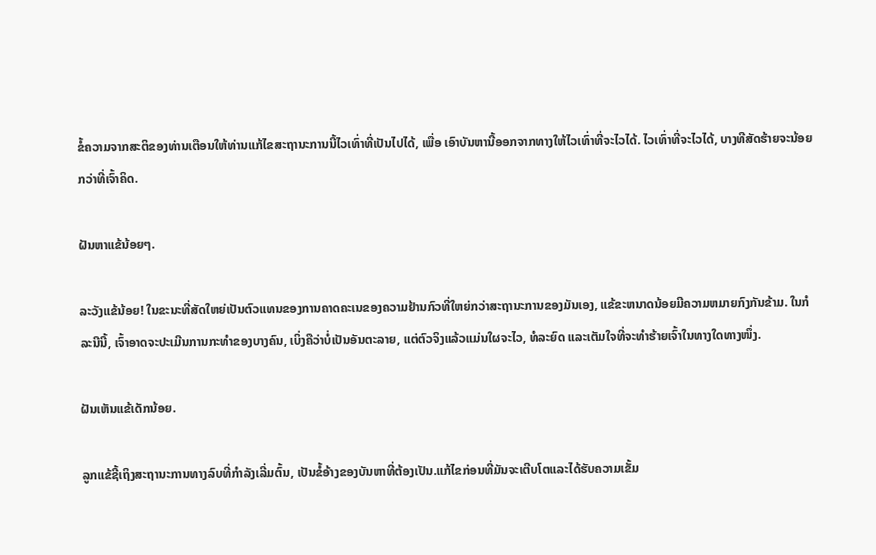ຂໍ້ຄວາມຈາກສະຕິຂອງທ່ານເຕືອນໃຫ້ທ່ານແກ້ໄຂສະຖານະການນີ້ໄວເທົ່າທີ່ເປັນໄປໄດ້, ເພື່ອ ເອົາບັນຫານີ້ອອກຈາກທາງໃຫ້ໄວເທົ່າທີ່ຈະໄວໄດ້. ໄວເທົ່າທີ່ຈະໄວໄດ້, ບາງທີສັດຮ້າຍຈະນ້ອຍກວ່າທີ່ເຈົ້າຄິດ.

ຝັນຫາແຂ້ນ້ອຍໆ.

ລະວັງແຂ້ນ້ອຍ! ໃນຂະນະທີ່ສັດໃຫຍ່ເປັນຕົວແທນຂອງການຄາດຄະເນຂອງຄວາມຢ້ານກົວທີ່ໃຫຍ່ກວ່າສະຖານະການຂອງມັນເອງ, ແຂ້ຂະຫນາດນ້ອຍມີຄວາມຫມາຍກົງກັນຂ້າມ. ໃນກໍລະນີນີ້, ເຈົ້າອາດຈະປະເມີນການກະທຳຂອງບາງຄົນ, ເບິ່ງຄືວ່າບໍ່ເປັນອັນຕະລາຍ, ແຕ່ຕົວຈິງແລ້ວແມ່ນໃຜຈະໄວ, ທໍລະຍົດ ແລະເຕັມໃຈທີ່ຈະທຳຮ້າຍເຈົ້າໃນທາງໃດທາງໜຶ່ງ.

ຝັນເຫັນແຂ້ເດັກນ້ອຍ.

ລູກແຂ້ຊີ້ເຖິງສະຖານະການທາງລົບທີ່ກຳລັງເລີ່ມຕົ້ນ, ເປັນຂໍ້ອ້າງຂອງບັນຫາທີ່ຕ້ອງເປັນ.ແກ້ໄຂກ່ອນທີ່ມັນຈະເຕີບໂຕແລະໄດ້ຮັບຄວາມເຂັ້ມ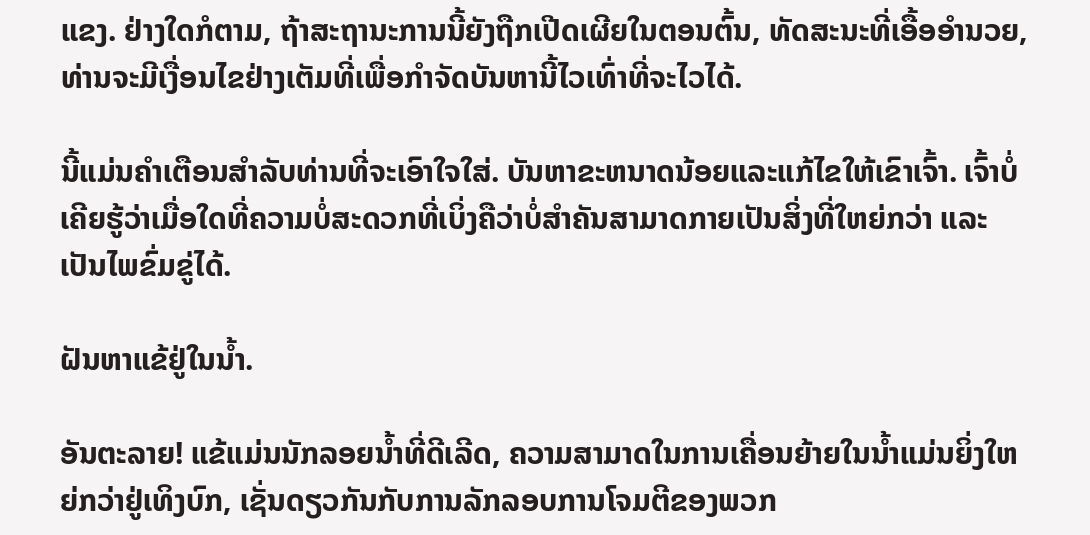ແຂງ. ຢ່າງໃດກໍຕາມ, ຖ້າສະຖານະການນີ້ຍັງຖືກເປີດເຜີຍໃນຕອນຕົ້ນ, ທັດສະນະທີ່ເອື້ອອໍານວຍ, ທ່ານຈະມີເງື່ອນໄຂຢ່າງເຕັມທີ່ເພື່ອກໍາຈັດບັນຫານີ້ໄວເທົ່າທີ່ຈະໄວໄດ້.

ນີ້ແມ່ນຄໍາເຕືອນສໍາລັບທ່ານທີ່ຈະເອົາໃຈໃສ່. ບັນຫາຂະຫນາດນ້ອຍແລະແກ້ໄຂໃຫ້ເຂົາເຈົ້າ. ເຈົ້າບໍ່ເຄີຍຮູ້ວ່າເມື່ອໃດທີ່ຄວາມບໍ່ສະດວກທີ່ເບິ່ງຄືວ່າບໍ່ສຳຄັນສາມາດກາຍເປັນສິ່ງທີ່ໃຫຍ່ກວ່າ ແລະເປັນໄພຂົ່ມຂູ່ໄດ້.

ຝັນຫາແຂ້ຢູ່ໃນນ້ຳ.

ອັນຕະລາຍ! ແຂ້ແມ່ນນັກລອຍນໍ້າທີ່ດີເລີດ, ຄວາມສາມາດໃນການເຄື່ອນຍ້າຍໃນນ້ຳແມ່ນຍິ່ງໃຫຍ່ກວ່າຢູ່ເທິງບົກ, ເຊັ່ນດຽວກັນກັບການລັກລອບການໂຈມຕີຂອງພວກ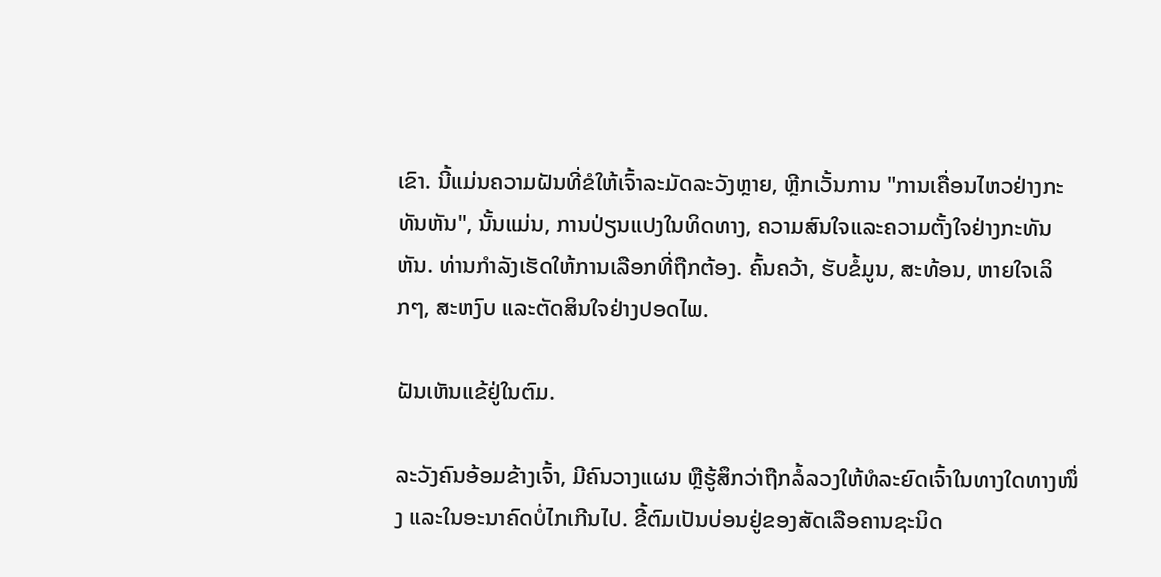ເຂົາ. ນີ້ແມ່ນຄວາມຝັນທີ່ຂໍໃຫ້ເຈົ້າລະມັດລະວັງຫຼາຍ, ຫຼີກເວັ້ນການ "ການເຄື່ອນໄຫວຢ່າງກະທັນຫັນ", ນັ້ນແມ່ນ, ການປ່ຽນແປງໃນທິດທາງ, ຄວາມສົນໃຈແລະຄວາມຕັ້ງໃຈຢ່າງກະທັນຫັນ. ທ່ານກໍາລັງເຮັດໃຫ້ການເລືອກທີ່ຖືກຕ້ອງ. ຄົ້ນຄວ້າ, ຮັບຂໍ້ມູນ, ສະທ້ອນ, ຫາຍໃຈເລິກໆ, ສະຫງົບ ແລະຕັດສິນໃຈຢ່າງປອດໄພ.

ຝັນເຫັນແຂ້ຢູ່ໃນຕົມ.

ລະວັງຄົນອ້ອມຂ້າງເຈົ້າ, ມີຄົນວາງແຜນ ຫຼືຮູ້ສຶກວ່າຖືກລໍ້ລວງໃຫ້ທໍລະຍົດເຈົ້າໃນທາງໃດທາງໜຶ່ງ ແລະໃນອະນາຄົດບໍ່ໄກເກີນໄປ. ຂີ້ຕົມເປັນບ່ອນຢູ່ຂອງສັດເລືອຄານຊະນິດ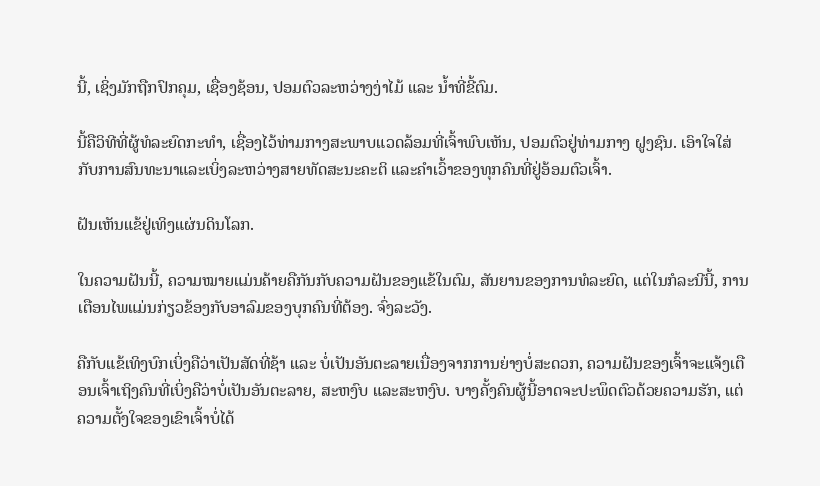ນີ້, ເຊິ່ງມັກຖືກປົກຄຸມ, ເຊື່ອງຊ້ອນ, ປອມຕົວລະຫວ່າງງ່າໄມ້ ແລະ ນ້ຳທີ່ຂີ້ຕົມ.

ນີ້ຄືວິທີທີ່ຜູ້ທໍລະຍົດກະທຳ, ເຊື່ອງໄວ້ທ່າມກາງສະພາບແວດລ້ອມທີ່ເຈົ້າພົບເຫັນ, ປອມຕົວຢູ່ທ່າມກາງ ຝູງຊົນ. ເອົາໃຈໃສ່ກັບການສົນທະນາແລະເບິ່ງລະຫວ່າງສາຍທັດສະນະຄະຕິ ແລະຄໍາເວົ້າຂອງທຸກຄົນທີ່ຢູ່ອ້ອມຕົວເຈົ້າ.

ຝັນເຫັນແຂ້ຢູ່ເທິງແຜ່ນດິນໂລກ.

ໃນຄວາມຝັນນີ້, ຄວາມໝາຍແມ່ນຄ້າຍຄືກັນກັບຄວາມຝັນຂອງແຂ້ໃນຕົມ, ສັນຍານຂອງການທໍລະຍົດ, ແຕ່ໃນກໍລະນີນີ້, ການເຕືອນໄພແມ່ນກ່ຽວຂ້ອງກັບອາລົມຂອງບຸກຄົນທີ່ຕ້ອງ. ຈົ່ງລະວັງ.

ຄືກັບແຂ້ເທິງບົກເບິ່ງຄືວ່າເປັນສັດທີ່ຊ້າ ແລະ ບໍ່ເປັນອັນຕະລາຍເນື່ອງຈາກການຍ່າງບໍ່ສະດວກ, ຄວາມຝັນຂອງເຈົ້າຈະແຈ້ງເຕືອນເຈົ້າເຖິງຄົນທີ່ເບິ່ງຄືວ່າບໍ່ເປັນອັນຕະລາຍ, ສະຫງົບ ແລະສະຫງົບ. ບາງຄັ້ງຄົນຜູ້ນີ້ອາດຈະປະພຶດຕົວດ້ວຍຄວາມຮັກ, ແຕ່ຄວາມຕັ້ງໃຈຂອງເຂົາເຈົ້າບໍ່ໄດ້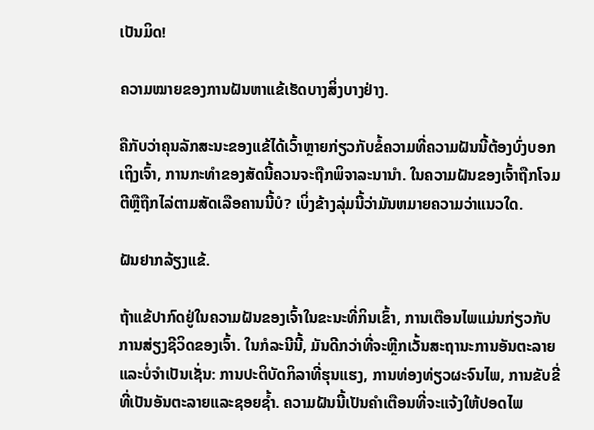ເປັນມິດ!

ຄວາມໝາຍຂອງການຝັນຫາແຂ້ເຮັດບາງສິ່ງບາງຢ່າງ.

ຄືກັບວ່າຄຸນລັກສະນະຂອງແຂ້ໄດ້ເວົ້າຫຼາຍກ່ຽວກັບຂໍ້ຄວາມທີ່ຄວາມຝັນນີ້ຕ້ອງບົ່ງບອກເຖິງເຈົ້າ, ການກະທຳຂອງສັດນີ້ຄວນຈະຖືກພິຈາລະນານຳ. ໃນຄວາມຝັນຂອງເຈົ້າຖືກໂຈມຕີຫຼືຖືກໄລ່ຕາມສັດເລືອຄານນີ້ບໍ? ເບິ່ງຂ້າງລຸ່ມນີ້ວ່າມັນຫມາຍຄວາມວ່າແນວໃດ.

ຝັນຢາກລ້ຽງແຂ້.

ຖ້າແຂ້ປາກົດຢູ່ໃນຄວາມຝັນຂອງເຈົ້າໃນຂະນະທີ່ກິນເຂົ້າ, ການເຕືອນໄພແມ່ນກ່ຽວກັບການສ່ຽງຊີວິດຂອງເຈົ້າ. ໃນກໍລະນີນີ້, ມັນດີກວ່າທີ່ຈະຫຼີກເວັ້ນສະຖານະການອັນຕະລາຍແລະບໍ່ຈໍາເປັນເຊັ່ນ: ການປະຕິບັດກິລາທີ່ຮຸນແຮງ, ການທ່ອງທ່ຽວຜະຈົນໄພ, ການຂັບຂີ່ທີ່ເປັນອັນຕະລາຍແລະຊອຍຊ້ຳ. ຄວາມຝັນນີ້ເປັນຄຳເຕືອນທີ່ຈະແຈ້ງໃຫ້ປອດໄພ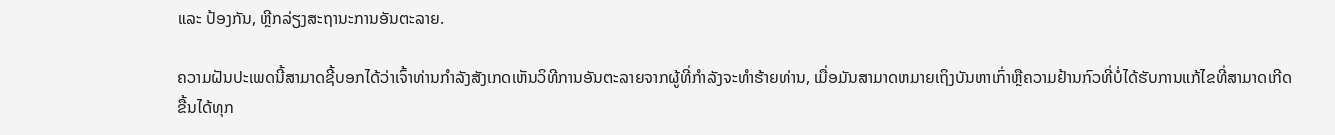ແລະ ປ້ອງກັນ, ຫຼີກລ່ຽງສະຖານະການອັນຕະລາຍ.

ຄວາມຝັນປະເພດນີ້ສາມາດຊີ້ບອກໄດ້ວ່າເຈົ້າທ່ານກໍາລັງສັງເກດເຫັນວິທີການອັນຕະລາຍຈາກຜູ້ທີ່ກໍາລັງຈະທໍາຮ້າຍທ່ານ, ເມື່ອມັນສາມາດຫມາຍເຖິງບັນຫາເກົ່າຫຼືຄວາມຢ້ານກົວທີ່ບໍ່ໄດ້ຮັບການແກ້ໄຂທີ່ສາມາດເກີດຂື້ນໄດ້ທຸກ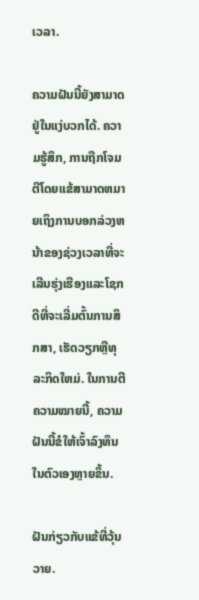ເວລາ.

ຄວາມຝັນນີ້ຍັງສາມາດຢູ່ໃນແງ່ບວກໄດ້. ຄວາມຮູ້ສຶກ, ການຖືກໂຈມຕີໂດຍແຂ້ສາມາດຫມາຍເຖິງການບອກລ່ວງຫນ້າຂອງຊ່ວງເວລາທີ່ຈະເລີນຮຸ່ງເຮືອງແລະໂຊກດີທີ່ຈະເລີ່ມຕົ້ນການສຶກສາ, ເຮັດວຽກຫຼືທຸລະກິດໃຫມ່. ໃນການຕີຄວາມໝາຍນີ້, ຄວາມຝັນນີ້ຂໍໃຫ້ເຈົ້າລົງທຶນໃນຕົວເອງຫຼາຍຂຶ້ນ.

ຝັນກ່ຽວກັບແຂ້ທີ່ວຸ້ນວາຍ.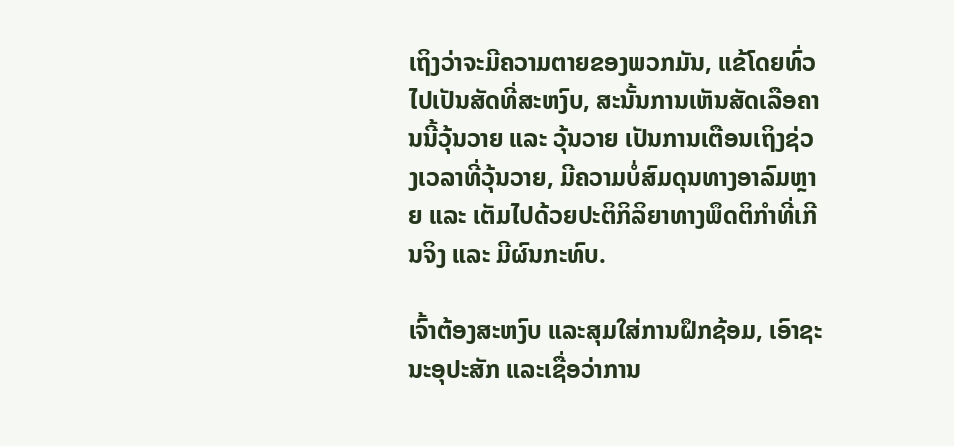ເຖິງວ່າຈະມີຄວາມຕາຍຂອງພວກມັນ, ແຂ້ໂດຍທົ່ວໄປເປັນສັດທີ່ສະຫງົບ, ສະນັ້ນການເຫັນສັດເລືອຄານນີ້ວຸ້ນວາຍ ແລະ ວຸ້ນວາຍ ເປັນການເຕືອນເຖິງຊ່ວງເວລາທີ່ວຸ້ນວາຍ, ມີຄວາມບໍ່ສົມດຸນທາງອາລົມຫຼາຍ ແລະ ເຕັມໄປດ້ວຍປະຕິກິລິຍາທາງພຶດຕິກຳທີ່ເກີນຈິງ ແລະ ມີຜົນກະທົບ.

ເຈົ້າຕ້ອງສະຫງົບ ແລະສຸມໃສ່ການຝຶກຊ້ອມ, ເອົາຊະນະອຸປະສັກ ແລະເຊື່ອວ່າການ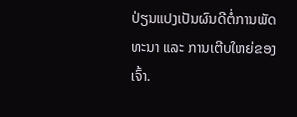ປ່ຽນແປງເປັນຜົນດີຕໍ່ການພັດທະນາ ແລະ ການເຕີບໃຫຍ່ຂອງເຈົ້າ.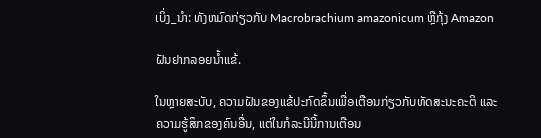ເບິ່ງ_ນຳ: ທັງຫມົດກ່ຽວກັບ Macrobrachium amazonicum ຫຼືກຸ້ງ Amazon

ຝັນຢາກລອຍນ້ຳແຂ້.

ໃນຫຼາຍສະບັບ, ຄວາມຝັນຂອງແຂ້ປະກົດຂຶ້ນເພື່ອເຕືອນກ່ຽວກັບທັດສະນະຄະຕິ ແລະຄວາມຮູ້ສຶກຂອງຄົນອື່ນ, ແຕ່ໃນກໍລະນີນີ້ການເຕືອນ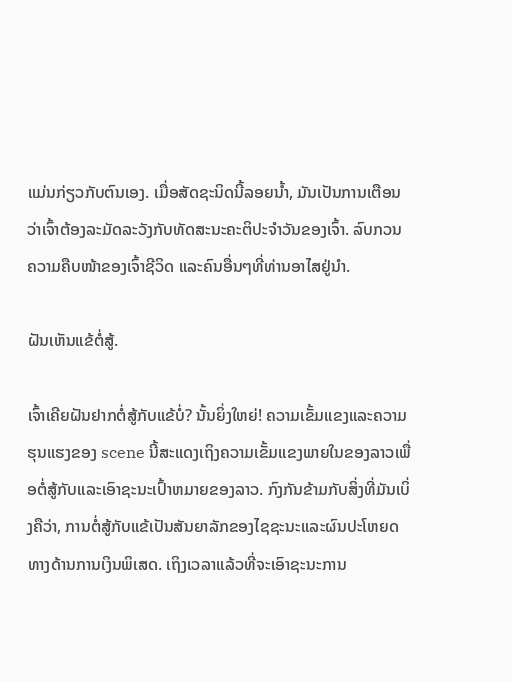ແມ່ນກ່ຽວກັບຕົນເອງ. ເມື່ອສັດຊະນິດນີ້ລອຍນໍ້າ, ມັນເປັນການເຕືອນວ່າເຈົ້າຕ້ອງລະມັດລະວັງກັບທັດສະນະຄະຕິປະຈໍາວັນຂອງເຈົ້າ. ລົບກວນຄວາມຄືບໜ້າຂອງເຈົ້າຊີວິດ ແລະຄົນອື່ນໆທີ່ທ່ານອາໄສຢູ່ນຳ.

ຝັນເຫັນແຂ້ຕໍ່ສູ້.

ເຈົ້າເຄີຍຝັນຢາກຕໍ່ສູ້ກັບແຂ້ບໍ່? ນັ້ນຍິ່ງໃຫຍ່! ຄວາມເຂັ້ມແຂງແລະຄວາມຮຸນແຮງຂອງ scene ນີ້ສະແດງເຖິງຄວາມເຂັ້ມແຂງພາຍໃນຂອງລາວເພື່ອຕໍ່ສູ້ກັບແລະເອົາຊະນະເປົ້າຫມາຍຂອງລາວ. ກົງກັນຂ້າມກັບສິ່ງທີ່ມັນເບິ່ງຄືວ່າ, ການຕໍ່ສູ້ກັບແຂ້ເປັນສັນຍາລັກຂອງໄຊຊະນະແລະຜົນປະໂຫຍດທາງດ້ານການເງິນພິເສດ. ເຖິງເວລາແລ້ວທີ່ຈະເອົາຊະນະການ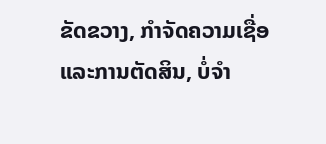ຂັດຂວາງ, ກໍາຈັດຄວາມເຊື່ອແລະການຕັດສິນ, ບໍ່ຈໍາ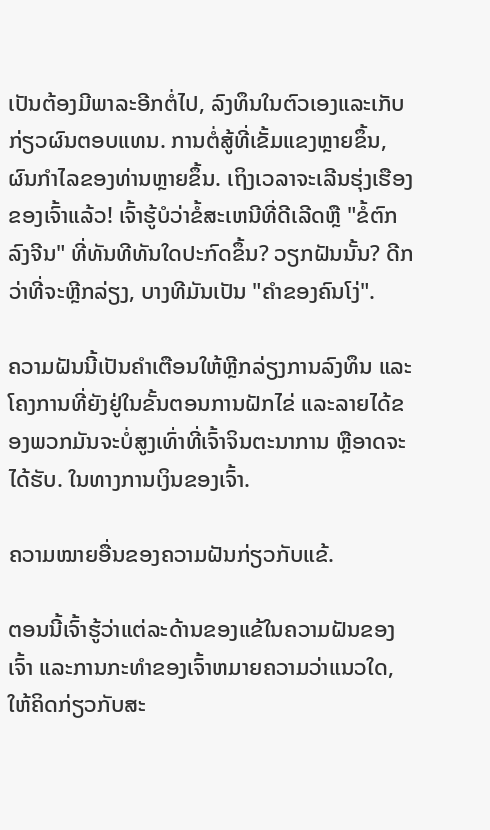ເປັນຕ້ອງມີພາລະອີກຕໍ່ໄປ, ລົງທຶນໃນຕົວເອງແລະເກັບກ່ຽວຜົນຕອບແທນ. ການຕໍ່ສູ້ທີ່ເຂັ້ມແຂງຫຼາຍຂຶ້ນ, ຜົນກໍາໄລຂອງທ່ານຫຼາຍຂຶ້ນ. ເຖິງເວລາຈະເລີນຮຸ່ງເຮືອງຂອງເຈົ້າແລ້ວ! ເຈົ້າຮູ້ບໍວ່າຂໍ້ສະເຫນີທີ່ດີເລີດຫຼື "ຂໍ້ຕົກລົງຈີນ" ທີ່ທັນທີທັນໃດປະກົດຂຶ້ນ? ວຽກຝັນນັ້ນ? ດີກວ່າທີ່ຈະຫຼີກລ່ຽງ, ບາງທີມັນເປັນ "ຄຳຂອງຄົນໂງ່".

ຄວາມຝັນນີ້ເປັນຄຳເຕືອນໃຫ້ຫຼີກລ່ຽງການລົງທຶນ ແລະໂຄງການທີ່ຍັງຢູ່ໃນຂັ້ນຕອນການຝັກໄຂ່ ແລະລາຍໄດ້ຂອງພວກມັນຈະບໍ່ສູງເທົ່າທີ່ເຈົ້າຈິນຕະນາການ ຫຼືອາດຈະໄດ້ຮັບ. ໃນທາງການເງິນຂອງເຈົ້າ.

ຄວາມໝາຍອື່ນຂອງຄວາມຝັນກ່ຽວກັບແຂ້.

ຕອນນີ້ເຈົ້າຮູ້ວ່າແຕ່ລະດ້ານຂອງແຂ້ໃນຄວາມຝັນຂອງເຈົ້າ ແລະການກະທໍາຂອງເຈົ້າຫມາຍຄວາມວ່າແນວໃດ, ໃຫ້ຄິດກ່ຽວກັບສະ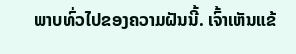ພາບທົ່ວໄປຂອງຄວາມຝັນນີ້. ເຈົ້າເຫັນແຂ້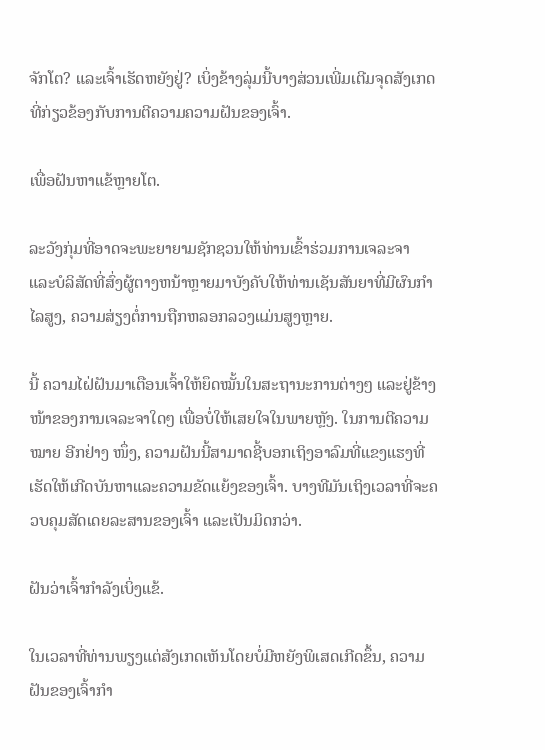ຈັກໂຕ? ແລະເຈົ້າເຮັດຫຍັງຢູ່? ເບິ່ງຂ້າງລຸ່ມນີ້ບາງສ່ວນເພີ່ມເຕີມຈຸດສັງເກດທີ່ກ່ຽວຂ້ອງກັບການຕີຄວາມຄວາມຝັນຂອງເຈົ້າ.

ເພື່ອຝັນຫາແຂ້ຫຼາຍໂຕ.

ລະວັງກຸ່ມທີ່ອາດຈະພະຍາຍາມຊັກຊວນໃຫ້ທ່ານເຂົ້າຮ່ວມການເຈລະຈາ ແລະບໍລິສັດທີ່ສົ່ງຜູ້ຕາງຫນ້າຫຼາຍມາບັງຄັບໃຫ້ທ່ານເຊັນສັນຍາທີ່ມີຜົນກໍາໄລສູງ, ຄວາມສ່ຽງຕໍ່ການຖືກຫລອກລວງແມ່ນສູງຫຼາຍ.

ນີ້ ຄວາມໄຝ່ຝັນມາເຕືອນເຈົ້າໃຫ້ຍຶດໝັ້ນໃນສະຖານະການຕ່າງໆ ແລະຢູ່ຂ້າງໜ້າຂອງການເຈລະຈາໃດໆ ເພື່ອບໍ່ໃຫ້ເສຍໃຈໃນພາຍຫຼັງ. ໃນການຕີຄວາມ ໝາຍ ອີກຢ່າງ ໜຶ່ງ, ຄວາມຝັນນີ້ສາມາດຊີ້ບອກເຖິງອາລົມທີ່ແຂງແຮງທີ່ເຮັດໃຫ້ເກີດບັນຫາແລະຄວາມຂັດແຍ້ງຂອງເຈົ້າ. ບາງທີມັນເຖິງເວລາທີ່ຈະຄວບຄຸມສັດເດຍລະສານຂອງເຈົ້າ ແລະເປັນມິດກວ່າ.

ຝັນວ່າເຈົ້າກຳລັງເບິ່ງແຂ້.

ໃນເວລາທີ່ທ່ານພຽງແຕ່ສັງເກດເຫັນໂດຍບໍ່ມີຫຍັງພິເສດເກີດຂຶ້ນ, ຄວາມຝັນຂອງເຈົ້າກໍາ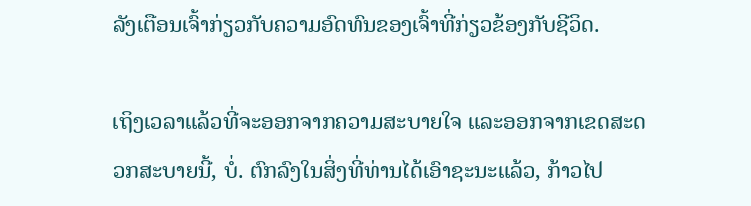ລັງເຕືອນເຈົ້າກ່ຽວກັບຄວາມອົດທົນຂອງເຈົ້າທີ່ກ່ຽວຂ້ອງກັບຊີວິດ.

ເຖິງເວລາແລ້ວທີ່ຈະອອກຈາກຄວາມສະບາຍໃຈ ແລະອອກຈາກເຂດສະດວກສະບາຍນີ້, ບໍ່. ຕົກລົງໃນສິ່ງທີ່ທ່ານໄດ້ເອົາຊະນະແລ້ວ, ກ້າວໄປ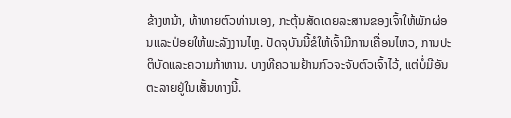ຂ້າງຫນ້າ, ທ້າທາຍຕົວທ່ານເອງ, ກະຕຸ້ນສັດເດຍລະສານຂອງເຈົ້າໃຫ້ພັກຜ່ອນແລະປ່ອຍໃຫ້ພະລັງງານໄຫຼ. ປັດຈຸບັນນີ້ຂໍໃຫ້ເຈົ້າມີການເຄື່ອນໄຫວ, ການປະຕິບັດແລະຄວາມກ້າຫານ. ບາງທີຄວາມຢ້ານກົວຈະຈັບຕົວເຈົ້າໄວ້, ແຕ່ບໍ່ມີອັນຕະລາຍຢູ່ໃນເສັ້ນທາງນີ້.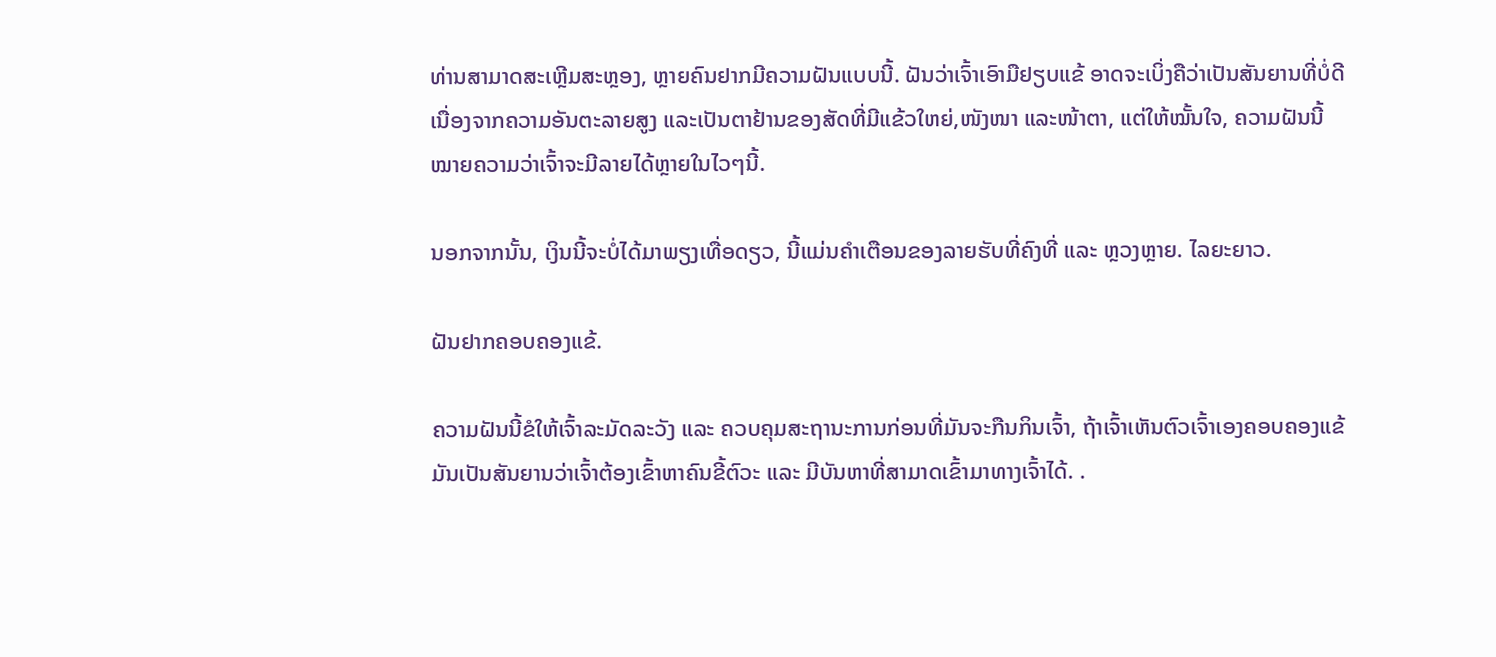ທ່ານສາມາດສະເຫຼີມສະຫຼອງ, ຫຼາຍຄົນຢາກມີຄວາມຝັນແບບນີ້. ຝັນວ່າເຈົ້າເອົາມືຢຽບແຂ້ ອາດຈະເບິ່ງຄືວ່າເປັນສັນຍານທີ່ບໍ່ດີ ເນື່ອງຈາກຄວາມອັນຕະລາຍສູງ ແລະເປັນຕາຢ້ານຂອງສັດທີ່ມີແຂ້ວໃຫຍ່,ໜັງໜາ ແລະໜ້າຕາ, ແຕ່ໃຫ້ໝັ້ນໃຈ, ຄວາມຝັນນີ້ໝາຍຄວາມວ່າເຈົ້າຈະມີລາຍໄດ້ຫຼາຍໃນໄວໆນີ້.

ນອກຈາກນັ້ນ, ເງິນນີ້ຈະບໍ່ໄດ້ມາພຽງເທື່ອດຽວ, ນີ້ແມ່ນຄຳເຕືອນຂອງລາຍຮັບທີ່ຄົງທີ່ ແລະ ຫຼວງຫຼາຍ. ໄລຍະຍາວ.

ຝັນຢາກຄອບຄອງແຂ້.

ຄວາມຝັນນີ້ຂໍໃຫ້ເຈົ້າລະມັດລະວັງ ແລະ ຄວບຄຸມສະຖານະການກ່ອນທີ່ມັນຈະກືນກິນເຈົ້າ, ຖ້າເຈົ້າເຫັນຕົວເຈົ້າເອງຄອບຄອງແຂ້ ມັນເປັນສັນຍານວ່າເຈົ້າຕ້ອງເຂົ້າຫາຄົນຂີ້ຕົວະ ແລະ ມີບັນຫາທີ່ສາມາດເຂົ້າມາທາງເຈົ້າໄດ້. .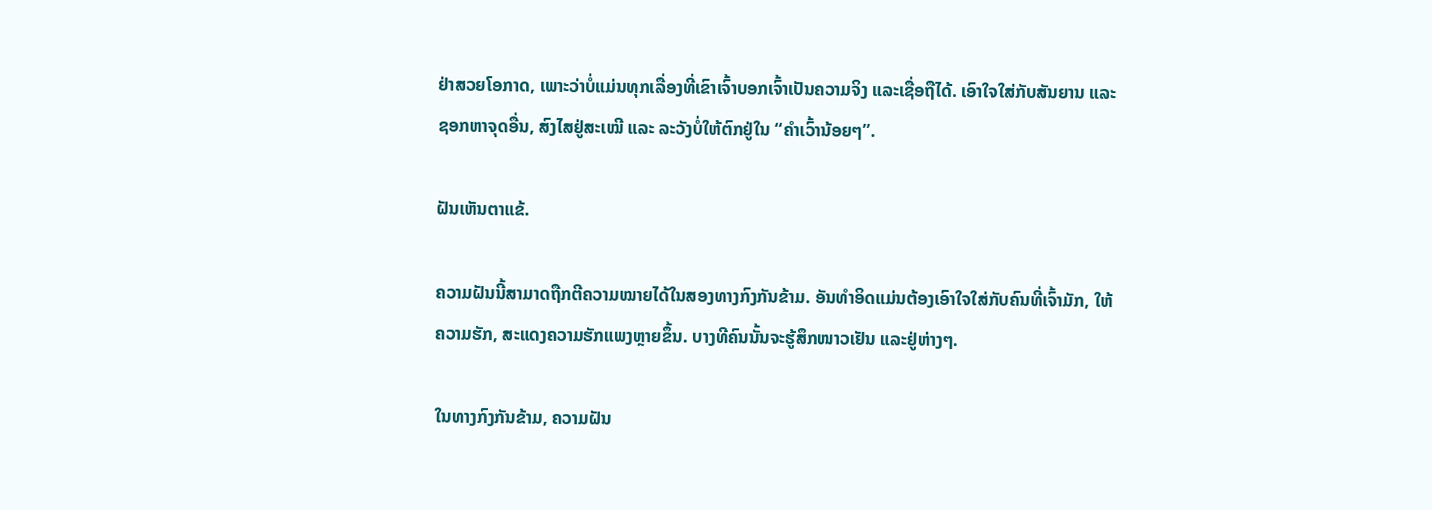ຢ່າສວຍໂອກາດ, ເພາະວ່າບໍ່ແມ່ນທຸກເລື່ອງທີ່ເຂົາເຈົ້າບອກເຈົ້າເປັນຄວາມຈິງ ແລະເຊື່ອຖືໄດ້. ເອົາໃຈໃສ່ກັບສັນຍານ ແລະຊອກຫາຈຸດອື່ນ, ສົງໄສຢູ່ສະເໝີ ແລະ ລະວັງບໍ່ໃຫ້ຕົກຢູ່ໃນ “ຄຳເວົ້ານ້ອຍໆ”.

ຝັນເຫັນຕາແຂ້.

ຄວາມຝັນນີ້ສາມາດຖືກຕີຄວາມໝາຍໄດ້ໃນສອງທາງກົງກັນຂ້າມ. ອັນທຳອິດແມ່ນຕ້ອງເອົາໃຈໃສ່ກັບຄົນທີ່ເຈົ້າມັກ, ໃຫ້ຄວາມຮັກ, ສະແດງຄວາມຮັກແພງຫຼາຍຂຶ້ນ. ບາງທີຄົນນັ້ນຈະຮູ້ສຶກໜາວເຢັນ ແລະຢູ່ຫ່າງໆ.

ໃນທາງກົງກັນຂ້າມ, ຄວາມຝັນ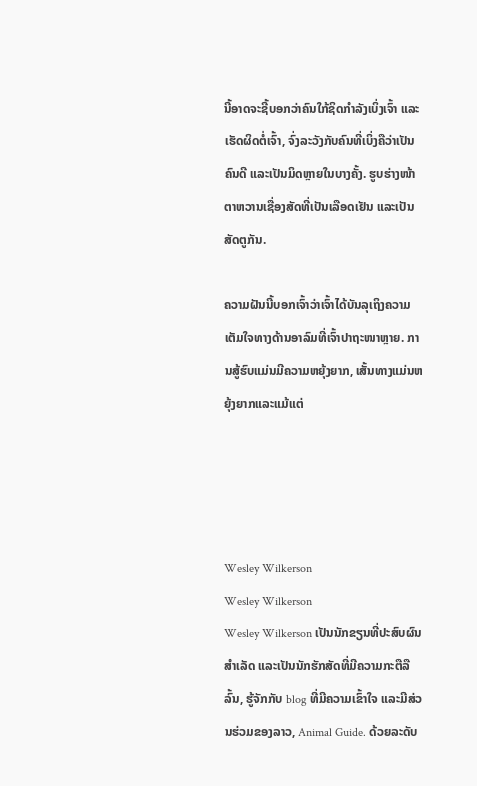ນີ້ອາດຈະຊີ້ບອກວ່າຄົນໃກ້ຊິດກຳລັງເບິ່ງເຈົ້າ ແລະເຮັດຜິດຕໍ່ເຈົ້າ, ຈົ່ງລະວັງກັບຄົນທີ່ເບິ່ງຄືວ່າເປັນຄົນດີ ແລະເປັນມິດຫຼາຍໃນບາງຄັ້ງ. ຮູບຮ່າງໜ້າຕາຫວານເຊື່ອງສັດທີ່ເປັນເລືອດເຢັນ ແລະເປັນສັດຕູກັນ.

ຄວາມຝັນນີ້ບອກເຈົ້າວ່າເຈົ້າໄດ້ບັນລຸເຖິງຄວາມເຕັມໃຈທາງດ້ານອາລົມທີ່ເຈົ້າປາຖະໜາຫຼາຍ. ການສູ້ຮົບແມ່ນມີຄວາມຫຍຸ້ງຍາກ, ເສັ້ນທາງແມ່ນຫຍຸ້ງຍາກແລະແມ້ແຕ່




Wesley Wilkerson
Wesley Wilkerson
Wesley Wilkerson ເປັນນັກຂຽນທີ່ປະສົບຜົນສຳເລັດ ແລະເປັນນັກຮັກສັດທີ່ມີຄວາມກະຕືລືລົ້ນ, ຮູ້ຈັກກັບ blog ທີ່ມີຄວາມເຂົ້າໃຈ ແລະມີສ່ວນຮ່ວມຂອງລາວ, Animal Guide. ດ້ວຍລະດັບ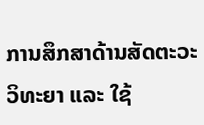ການສຶກສາດ້ານສັດຕະວະວິທະຍາ ແລະ ໃຊ້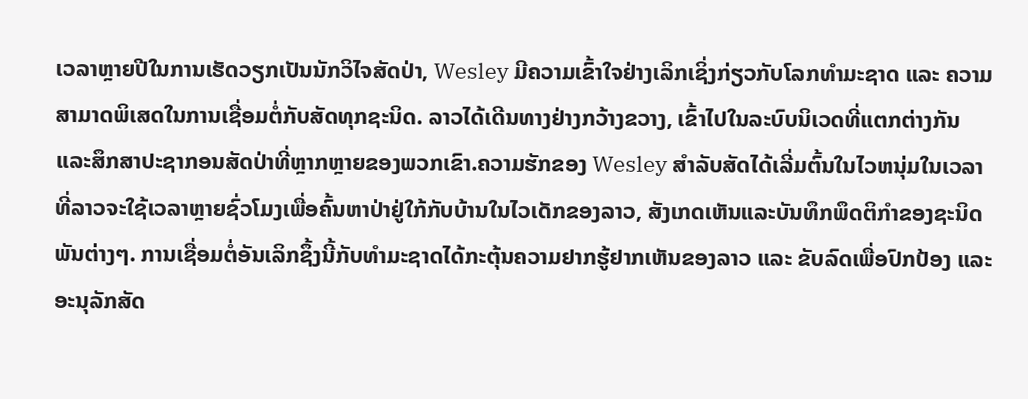ເວລາຫຼາຍປີໃນການເຮັດວຽກເປັນນັກວິໄຈສັດປ່າ, Wesley ມີຄວາມເຂົ້າໃຈຢ່າງເລິກເຊິ່ງກ່ຽວກັບໂລກທຳມະຊາດ ແລະ ຄວາມສາມາດພິເສດໃນການເຊື່ອມຕໍ່ກັບສັດທຸກຊະນິດ. ລາວໄດ້ເດີນທາງຢ່າງກວ້າງຂວາງ, ເຂົ້າໄປໃນລະບົບນິເວດທີ່ແຕກຕ່າງກັນແລະສຶກສາປະຊາກອນສັດປ່າທີ່ຫຼາກຫຼາຍຂອງພວກເຂົາ.ຄວາມຮັກຂອງ Wesley ສໍາລັບສັດໄດ້ເລີ່ມຕົ້ນໃນໄວຫນຸ່ມໃນເວລາທີ່ລາວຈະໃຊ້ເວລາຫຼາຍຊົ່ວໂມງເພື່ອຄົ້ນຫາປ່າຢູ່ໃກ້ກັບບ້ານໃນໄວເດັກຂອງລາວ, ສັງເກດເຫັນແລະບັນທຶກພຶດຕິກໍາຂອງຊະນິດພັນຕ່າງໆ. ການເຊື່ອມຕໍ່ອັນເລິກຊຶ້ງນີ້ກັບທຳມະຊາດໄດ້ກະຕຸ້ນຄວາມຢາກຮູ້ຢາກເຫັນຂອງລາວ ແລະ ຂັບລົດເພື່ອປົກປ້ອງ ແລະ ອະນຸລັກສັດ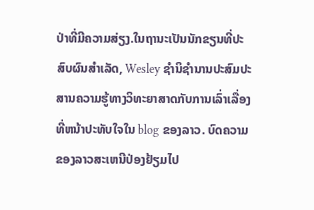ປ່າທີ່ມີຄວາມສ່ຽງ.ໃນຖານະເປັນນັກຂຽນທີ່ປະສົບຜົນສໍາເລັດ, Wesley ຊໍານິຊໍານານປະສົມປະສານຄວາມຮູ້ທາງວິທະຍາສາດກັບການເລົ່າເລື່ອງທີ່ຫນ້າປະທັບໃຈໃນ blog ຂອງລາວ. ບົດຄວາມຂອງລາວສະເຫນີປ່ອງຢ້ຽມໄປ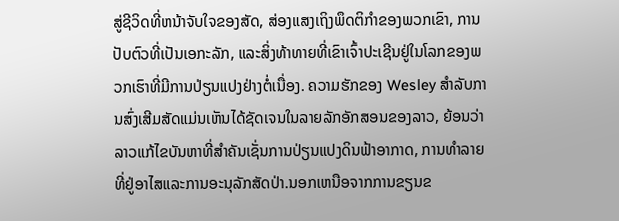ສູ່ຊີວິດທີ່ຫນ້າຈັບໃຈຂອງສັດ, ສ່ອງແສງເຖິງພຶດຕິກໍາຂອງພວກເຂົາ, ການປັບຕົວທີ່ເປັນເອກະລັກ, ແລະສິ່ງທ້າທາຍທີ່ເຂົາເຈົ້າປະເຊີນຢູ່ໃນໂລກຂອງພວກເຮົາທີ່ມີການປ່ຽນແປງຢ່າງຕໍ່ເນື່ອງ. ຄວາມຮັກຂອງ Wesley ສໍາລັບການສົ່ງເສີມສັດແມ່ນເຫັນໄດ້ຊັດເຈນໃນລາຍລັກອັກສອນຂອງລາວ, ຍ້ອນວ່າລາວແກ້ໄຂບັນຫາທີ່ສໍາຄັນເຊັ່ນການປ່ຽນແປງດິນຟ້າອາກາດ, ການທໍາລາຍທີ່ຢູ່ອາໄສແລະການອະນຸລັກສັດປ່າ.ນອກເຫນືອຈາກການຂຽນຂ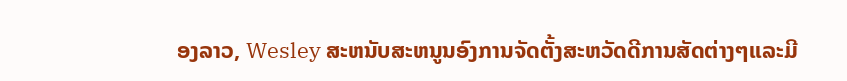ອງລາວ, Wesley ສະຫນັບສະຫນູນອົງການຈັດຕັ້ງສະຫວັດດີການສັດຕ່າງໆແລະມີ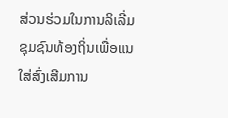ສ່ວນຮ່ວມໃນການລິເລີ່ມຊຸມຊົນທ້ອງຖິ່ນເພື່ອແນໃສ່ສົ່ງເສີມການ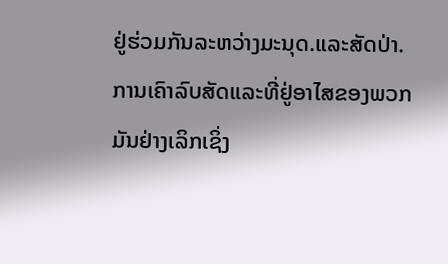ຢູ່ຮ່ວມກັນລະຫວ່າງມະນຸດ.ແລະສັດປ່າ. ການເຄົາລົບສັດແລະທີ່ຢູ່ອາໄສຂອງພວກມັນຢ່າງເລິກເຊິ່ງ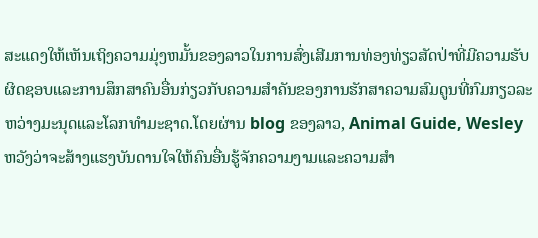ສະແດງໃຫ້ເຫັນເຖິງຄວາມມຸ່ງຫມັ້ນຂອງລາວໃນການສົ່ງເສີມການທ່ອງທ່ຽວສັດປ່າທີ່ມີຄວາມຮັບຜິດຊອບແລະການສຶກສາຄົນອື່ນກ່ຽວກັບຄວາມສໍາຄັນຂອງການຮັກສາຄວາມສົມດູນທີ່ກົມກຽວລະຫວ່າງມະນຸດແລະໂລກທໍາມະຊາດ.ໂດຍຜ່ານ blog ຂອງລາວ, Animal Guide, Wesley ຫວັງວ່າຈະສ້າງແຮງບັນດານໃຈໃຫ້ຄົນອື່ນຮູ້ຈັກຄວາມງາມແລະຄວາມສໍາ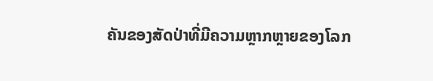ຄັນຂອງສັດປ່າທີ່ມີຄວາມຫຼາກຫຼາຍຂອງໂລກ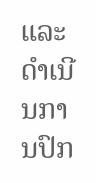ແລະດໍາເນີນການປົກ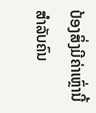ປ້ອງສິ່ງມີຄ່າເຫຼົ່ານີ້ສໍາລັບຄົນ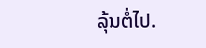ລຸ້ນຕໍ່ໄປ.